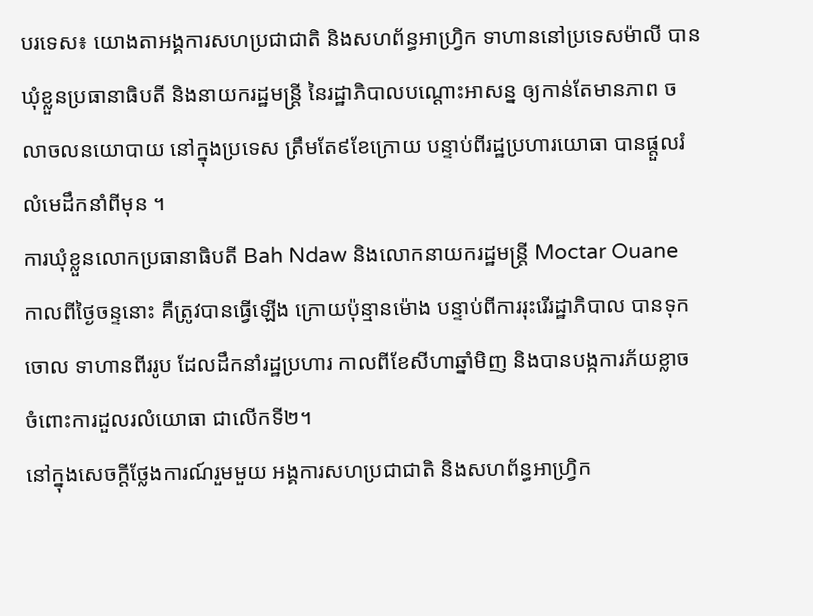បរទេស៖ យោងតាអង្គការសហប្រជាជាតិ និងសហព័ន្ធអាហ្វ្រិក ទាហាននៅប្រទេសម៉ាលី បានឃុំខ្លួនប្រធានាធិបតី និងនាយករដ្ឋមន្ត្រី នៃរដ្ឋាភិបាលបណ្ដោះអាសន្ន ឲ្យកាន់តែមានភាព ចលាចលនយោបាយ នៅក្នុងប្រទេស ត្រឹមតែ៩ខែក្រោយ បន្ទាប់ពីរដ្ឋប្រហារយោធា បានផ្តួលរំលំមេដឹកនាំពីមុន ។
ការឃុំខ្លួនលោកប្រធានាធិបតី Bah Ndaw និងលោកនាយករដ្ឋមន្ត្រី Moctar Ouane កាលពីថ្ងៃចន្ទនោះ គឺត្រូវបានធ្វើឡើង ក្រោយប៉ុន្មានម៉ោង បន្ទាប់ពីការរុះរើរដ្ឋាភិបាល បានទុកចោល ទាហានពីររូប ដែលដឹកនាំរដ្ឋប្រហារ កាលពីខែសីហាឆ្នាំមិញ និងបានបង្កការភ័យខ្លាច ចំពោះការដួលរលំយោធា ជាលើកទី២។
នៅក្នុងសេចក្តីថ្លែងការណ៍រួមមួយ អង្គការសហប្រជាជាតិ និងសហព័ន្ធអាហ្វ្រិក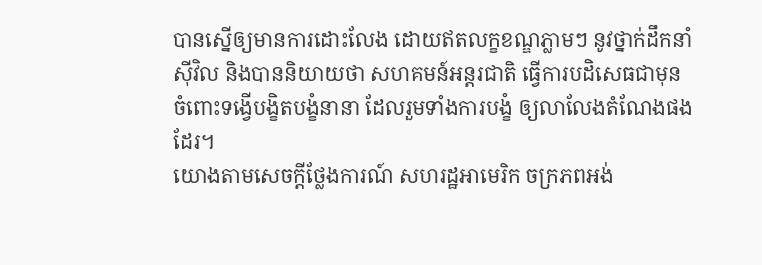បានស្នើឲ្យមានការដោះលែង ដោយឥតលក្ខខណ្ឌភ្លាមៗ នូវថ្នាក់ដឹកនាំស៊ីវិល និងបាននិយាយថា សហគមន៍អន្តរជាតិ ធ្វើការបដិសេធជាមុន ចំពោះទង្វើបង្ខិតបង្ខំនានា ដែលរួមទាំងការបង្ខំ ឲ្យលាលែងតំណែងផងដែរ។
យោងតាមសេចក្តីថ្លែងការណ៍ សហរដ្ឋអាមេរិក ចក្រភពអង់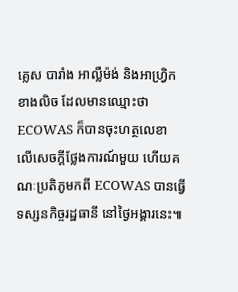គ្លេស បារាំង អាល្លឺម៉ង់ និងអាហ្វ្រិកខាងលិច ដែលមានឈ្មោះថា ECOWAS ក៏បានចុះហត្ថលេខា លើសេចក្តីថ្លែងការណ៍មួយ ហើយគណៈប្រតិភូមកពី ECOWAS បានធ្វើទស្សនកិច្ចរដ្ឋធានី នៅថ្ងៃអង្គារនេះ៕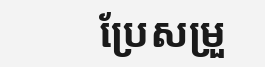ប្រែសម្រួ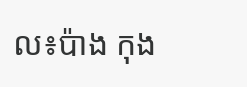ល៖ប៉ាង កុង